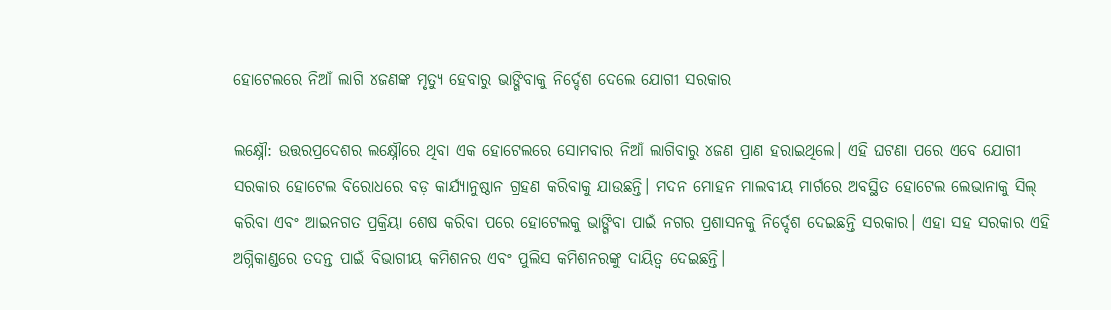ହୋଟେଲରେ ନିଆଁ ଲାଗି ୪ଜଣଙ୍କ ମୃତ୍ୟୁ ହେବାରୁ ଭାଙ୍ଗିବାକୁ ନିର୍ଦ୍ଦେଶ ଦେଲେ ଯୋଗୀ ସରକାର

ଲକ୍ଷ୍ନୌ: ଉତ୍ତରପ୍ରଦେଶର ଲକ୍ଷ୍ନୌରେ ଥିବା ଏକ ହୋଟେଲରେ ସୋମବାର ନିଆଁ ଲାଗିବାରୁ ୪ଜଣ ପ୍ରାଣ ହରାଇଥିଲେ। ଏହି ଘଟଣା ପରେ ଏବେ ଯୋଗୀ ସରକାର ହୋଟେଲ ବିରୋଧରେ ବଡ଼ କାର୍ଯ୍ୟାନୁଷ୍ଠାନ ଗ୍ରହଣ କରିବାକୁ ଯାଉଛନ୍ତି। ମଦନ ମୋହନ ମାଲବୀୟ ମାର୍ଗରେ ଅବସ୍ଥିତ ହୋଟେଲ ଲେଭାନାକୁ ସିଲ୍ କରିବା ଏବଂ ଆଇନଗତ ପ୍ରକ୍ରିୟା ଶେଷ କରିବା ପରେ ହୋଟେଲକୁ ଭାଙ୍ଗିବା ପାଇଁ ନଗର ପ୍ରଶାସନକୁ ନିର୍ଦ୍ଦେଶ ଦେଇଛନ୍ତି ସରକାର। ଏହା ସହ ସରକାର ଏହି ଅଗ୍ନିକାଣ୍ଡରେ ତଦନ୍ତ ପାଇଁ ବିଭାଗୀୟ କମିଶନର ଏବଂ ପୁଲିସ କମିଶନରଙ୍କୁ ଦାୟିତ୍ୱ ଦେଇଛନ୍ତି।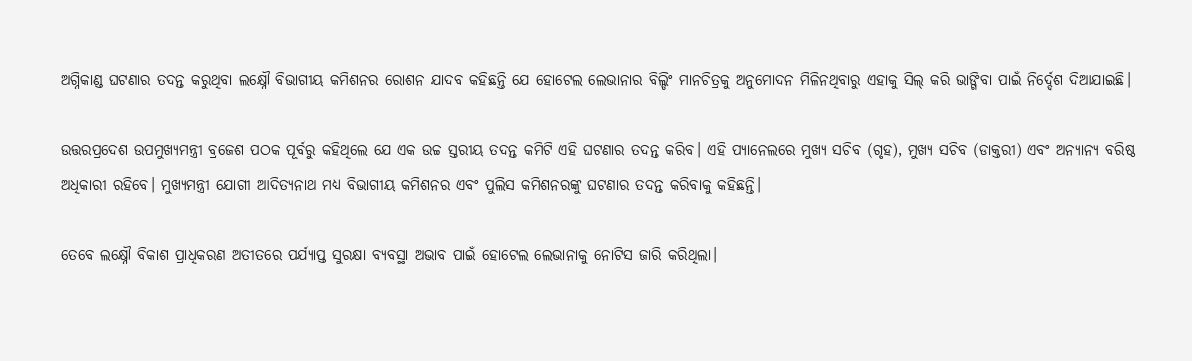ଅଗ୍ନିକାଣ୍ଡ ଘଟଣାର ତଦନ୍ତ କରୁଥିବା ଲକ୍ଷ୍ନୌ ବିଭାଗୀୟ କମିଶନର ରୋଶନ ଯାଦବ କହିଛନ୍ତି ଯେ ହୋଟେଲ ଲେଭାନାର ବିଲ୍ଡିଂ ମାନଚିତ୍ରକୁ ଅନୁମୋଦନ ମିଳିନଥିବାରୁ ଏହାକୁ ସିଲ୍ କରି ଭାଙ୍ଗିବା ପାଇଁ ନିର୍ଦ୍ଦେଶ ଦିଆଯାଇଛି।

ଉତ୍ତରପ୍ରଦେଶ ଉପମୁଖ୍ୟମନ୍ତ୍ରୀ ବ୍ରଜେଶ ପଠକ ପୂର୍ବରୁ କହିଥିଲେ ଯେ ଏକ ଉଚ୍ଚ ସ୍ତରୀୟ ତଦନ୍ତ କମିଟି ଏହି ଘଟଣାର ତଦନ୍ତ କରିବ। ଏହି ପ୍ୟାନେଲରେ ମୁଖ୍ୟ ସଚିବ (ଗୃହ), ମୁଖ୍ୟ ସଚିବ (ଡାକ୍ତରୀ) ଏବଂ ଅନ୍ୟାନ୍ୟ ବରିଷ୍ଠ ଅଧିକାରୀ ରହିବେ। ମୁଖ୍ୟମନ୍ତ୍ରୀ ଯୋଗୀ ଆଦିତ୍ୟନାଥ ମଧ୍ୟ ବିଭାଗୀୟ କମିଶନର ଏବଂ ପୁଲିସ କମିଶନରଙ୍କୁ ଘଟଣାର ତଦନ୍ତ କରିବାକୁ କହିଛନ୍ତି।

ତେବେ ଲକ୍ଷ୍ନୌ ବିକାଶ ପ୍ରାଧିକରଣ ଅତୀତରେ ପର୍ଯ୍ୟାପ୍ତ ସୁରକ୍ଷା ବ୍ୟବସ୍ଥା ଅଭାବ ପାଇଁ ହୋଟେଲ ଲେଭାନାକୁ ନୋଟିସ ଜାରି କରିଥିଲା।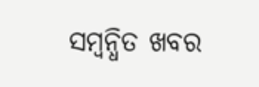ସମ୍ବନ୍ଧିତ ଖବର